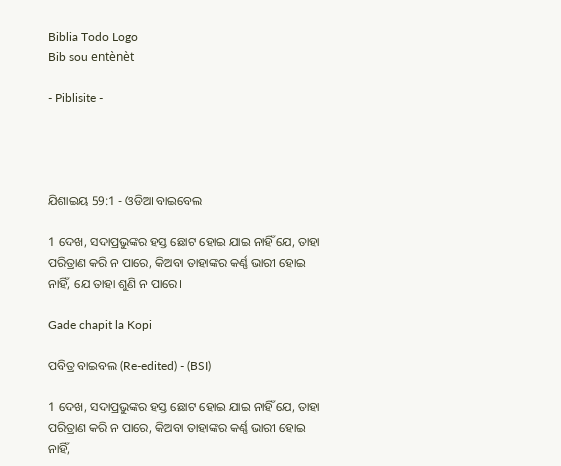Biblia Todo Logo
Bib sou entènèt

- Piblisite -




ଯିଶାଇୟ 59:1 - ଓଡିଆ ବାଇବେଲ

1 ଦେଖ, ସଦାପ୍ରଭୁଙ୍କର ହସ୍ତ ଛୋଟ ହୋଇ ଯାଇ ନାହିଁ ଯେ, ତାହା ପରିତ୍ରାଣ କରି ନ ପାରେ, କିଅବା ତାହାଙ୍କର କର୍ଣ୍ଣ ଭାରୀ ହୋଇ ନାହିଁ, ଯେ ତାହା ଶୁଣି ନ ପାରେ।

Gade chapit la Kopi

ପବିତ୍ର ବାଇବଲ (Re-edited) - (BSI)

1 ଦେଖ, ସଦାପ୍ରଭୁଙ୍କର ହସ୍ତ ଛୋଟ ହୋଇ ଯାଇ ନାହିଁ ଯେ, ତାହା ପରିତ୍ରାଣ କରି ନ ପାରେ, କିଅବା ତାହାଙ୍କର କର୍ଣ୍ଣ ଭାରୀ ହୋଇ ନାହିଁ,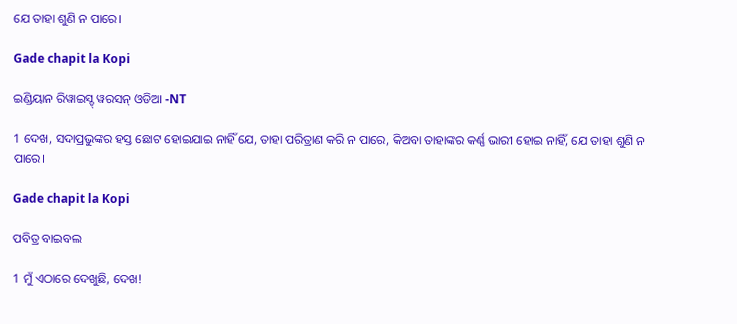ଯେ ତାହା ଶୁଣି ନ ପାରେ।

Gade chapit la Kopi

ଇଣ୍ଡିୟାନ ରିୱାଇସ୍ଡ୍ ୱରସନ୍ ଓଡିଆ -NT

1 ଦେଖ, ସଦାପ୍ରଭୁଙ୍କର ହସ୍ତ ଛୋଟ ହୋଇଯାଇ ନାହିଁ ଯେ, ତାହା ପରିତ୍ରାଣ କରି ନ ପାରେ, କିଅବା ତାହାଙ୍କର କର୍ଣ୍ଣ ଭାରୀ ହୋଇ ନାହିଁ, ଯେ ତାହା ଶୁଣି ନ ପାରେ।

Gade chapit la Kopi

ପବିତ୍ର ବାଇବଲ

1 ମୁଁ ଏଠାରେ ଦେଖୁଛି, ଦେଖ!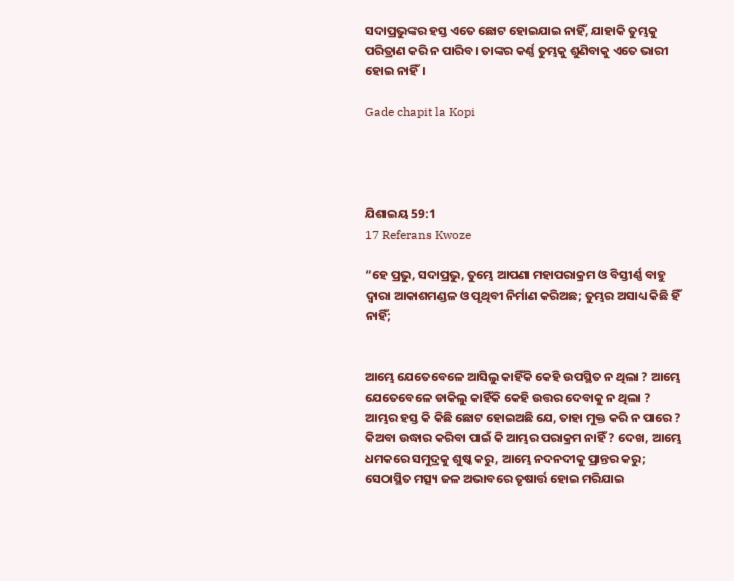ସଦାପ୍ରଭୁଙ୍କର ହସ୍ତ ଏତେ ଛୋଟ ହୋଇଯାଇ ନାହିଁ, ଯାହାକି ତୁମ୍ଭକୁ ପରିତ୍ରାଣ କରି ନ ପାରିବ। ତାଙ୍କର କର୍ଣ୍ଣ ତୁମ୍ଭକୁ ଶୁଣିବାକୁ ଏତେ ଭାରୀ ହୋଇ ନାହିଁ।

Gade chapit la Kopi




ଯିଶାଇୟ 59:1
17 Referans Kwoze

“ହେ ପ୍ରଭୁ, ସଦାପ୍ରଭୁ, ତୁମ୍ଭେ ଆପଣା ମହାପରାକ୍ରମ ଓ ବିସ୍ତୀର୍ଣ୍ଣ ବାହୁ ଦ୍ୱାରା ଆକାଶମଣ୍ଡଳ ଓ ପୃଥିବୀ ନିର୍ମାଣ କରିଅଛ; ତୁମ୍ଭର ଅସାଧ୍ୟ କିଛି ହିଁ ନାହିଁ;


ଆମ୍ଭେ ଯେତେବେଳେ ଆସିଲୁ କାହିଁକି କେହି ଉପସ୍ଥିତ ନ ଥିଲା ? ଆମ୍ଭେ ଯେତେବେଳେ ଡାକିଲୁ କାହିଁକି କେହି ଉତ୍ତର ଦେବାକୁ ନ ଥିଲା ? ଆମ୍ଭର ହସ୍ତ କି କିଛି ଛୋଟ ହୋଇଅଛି ଯେ, ତାହା ମୁକ୍ତ କରି ନ ପାରେ ? କିଅବା ଉଦ୍ଧାର କରିବା ପାଇଁ କି ଆମ୍ଭର ପରାକ୍ରମ ନାହିଁ ? ଦେଖ, ଆମ୍ଭେ ଧମକରେ ସମୁଦ୍ରକୁ ଶୁଷ୍କ କରୁ, ଆମ୍ଭେ ନଦନଦୀକୁ ପ୍ରାନ୍ତର କରୁ; ସେଠାସ୍ଥିତ ମତ୍ସ୍ୟ ଜଳ ଅଭାବରେ ତୃଷାର୍ତ୍ତ ହୋଇ ମରିଯାଇ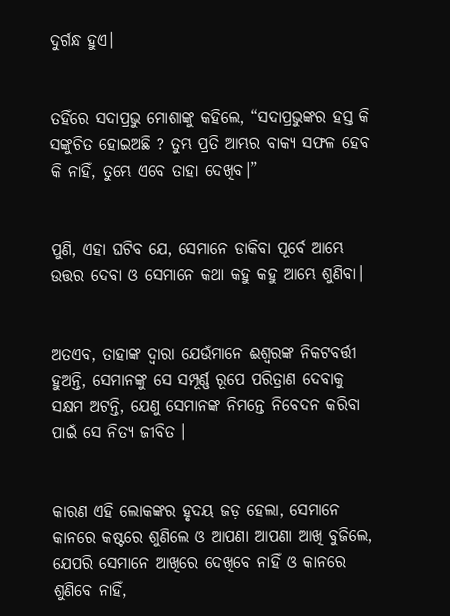ଦୁର୍ଗନ୍ଧ ହୁଏ।


ତହିଁରେ ସଦାପ୍ରଭୁ ମୋଶାଙ୍କୁ କହିଲେ, “ସଦାପ୍ରଭୁଙ୍କର ହସ୍ତ କି ସଙ୍କୁଚିତ ହୋଇଅଛି ? ତୁମ୍ଭ ପ୍ରତି ଆମ୍ଭର ବାକ୍ୟ ସଫଳ ହେବ କି ନାହିଁ, ତୁମ୍ଭେ ଏବେ ତାହା ଦେଖିବ।”


ପୁଣି, ଏହା ଘଟିବ ଯେ, ସେମାନେ ଡାକିବା ପୂର୍ବେ ଆମ୍ଭେ ଉତ୍ତର ଦେବା ଓ ସେମାନେ କଥା କହୁ କହୁ ଆମ୍ଭେ ଶୁଣିବା।


ଅତଏବ, ତାହାଙ୍କ ଦ୍ୱାରା ଯେଉଁମାନେ ଈଶ୍ୱରଙ୍କ ନିକଟବର୍ତ୍ତୀ ହୁଅନ୍ତି, ସେମାନଙ୍କୁ ସେ ସମ୍ପୂର୍ଣ୍ଣ ରୂପେ ପରିତ୍ରାଣ ଦେବାକୁ ସକ୍ଷମ ଅଟନ୍ତି, ଯେଣୁ ସେମାନଙ୍କ ନିମନ୍ତେ ନିବେଦନ କରିବା ପାଇଁ ସେ ନିତ୍ୟ ଜୀବିତ ।


କାରଣ ଏହି ଲୋକଙ୍କର ହୃଦୟ ଜଡ଼ ହେଲା, ସେମାନେ କାନରେ କଷ୍ଟରେ ଶୁଣିଲେ ଓ ଆପଣା ଆପଣା ଆଖି ବୁଜିଲେ, ଯେପରି ସେମାନେ ଆଖିରେ ଦେଖିବେ ନାହିଁ ଓ କାନରେ ଶୁଣିବେ ନାହିଁ,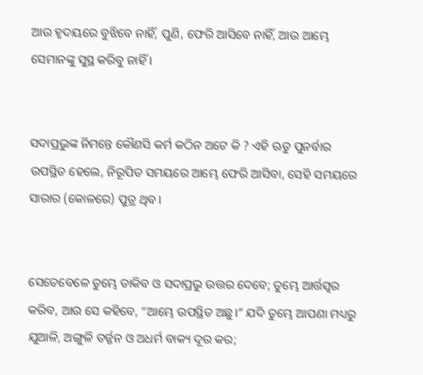ଆଉ ହୃଦୟରେ ବୁଝିବେ ନାହିଁ, ପୁଣି, ଫେରି ଆସିବେ ନାହିଁ, ଆଉ ଆମ୍ଭେ ସେମାନଙ୍କୁ ସୁସ୍ଥ କରିବୁ ନାହିଁ ।


ସଦାପ୍ରଭୁଙ୍କ ନିମନ୍ତେ କୌଣସି କର୍ମ କଠିନ ଅଟେ କି ? ଏହି ଋତୁ ପୁନର୍ବାର ଉପସ୍ଥିତ ହେଲେ, ନିରୂପିତ ସମୟରେ ଆମ୍ଭେ ଫେରି ଆସିବା, ସେହି ସମୟରେ ସାରାର (କୋଳରେ) ପୁତ୍ର ଥିବ।


ସେତେବେଳେ ତୁମ୍ଭେ ଡାକିବ ଓ ସଦାପ୍ରଭୁ ଉତ୍ତର ଦେବେ; ତୁମ୍ଭେ ଆର୍ତ୍ତସ୍ୱର କରିବ, ଆଉ ସେ କହିବେ, “ଆମ୍ଭେ ଉପସ୍ଥିତ ଅଛୁ।” ଯଦି ତୁମ୍ଭେ ଆପଣା ମଧ୍ୟରୁ ଯୁଆଳି, ଅଙ୍ଗୁଳି ତର୍ଜ୍ଜନ ଓ ଅଧର୍ମ ବାକ୍ୟ ଦୂର କର;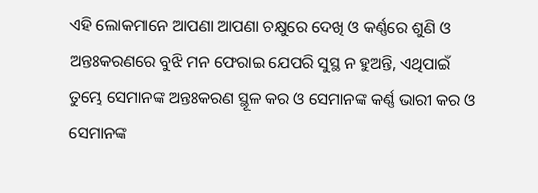ଏହି ଲୋକମାନେ ଆପଣା ଆପଣା ଚକ୍ଷୁରେ ଦେଖି ଓ କର୍ଣ୍ଣରେ ଶୁଣି ଓ ଅନ୍ତଃକରଣରେ ବୁଝି ମନ ଫେରାଇ ଯେପରି ସୁସ୍ଥ ନ ହୁଅନ୍ତି, ଏଥିପାଇଁ ତୁମ୍ଭେ ସେମାନଙ୍କ ଅନ୍ତଃକରଣ ସ୍ଥୂଳ କର ଓ ସେମାନଙ୍କ କର୍ଣ୍ଣ ଭାରୀ କର ଓ ସେମାନଙ୍କ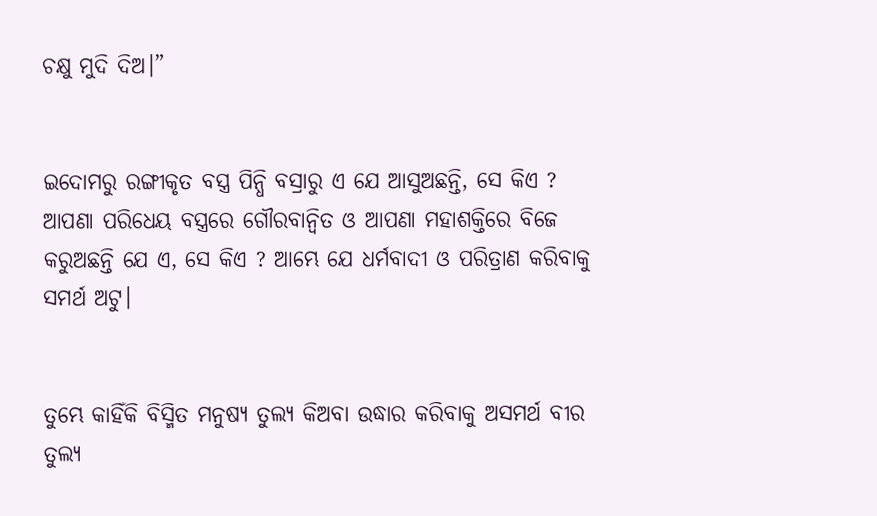ଚକ୍ଷୁ ମୁଦି ଦିଅ।”


ଇଦୋମରୁ ରଙ୍ଗୀକୃତ ବସ୍ତ୍ର ପିନ୍ଧି ବସ୍ରାରୁ ଏ ଯେ ଆସୁଅଛନ୍ତି, ସେ କିଏ ? ଆପଣା ପରିଧେୟ ବସ୍ତ୍ରରେ ଗୌରବାନ୍ୱିତ ଓ ଆପଣା ମହାଶକ୍ତିରେ ବିଜେ କରୁଅଛନ୍ତି ଯେ ଏ, ସେ କିଏ ? ଆମ୍ଭେ ଯେ ଧର୍ମବାଦୀ ଓ ପରିତ୍ରାଣ କରିବାକୁ ସମର୍ଥ ଅଟୁ।


ତୁମ୍ଭେ କାହିଁକି ବିସ୍ମିତ ମନୁଷ୍ୟ ତୁଲ୍ୟ କିଅବା ଉଦ୍ଧାର କରିବାକୁ ଅସମର୍ଥ ବୀର ତୁଲ୍ୟ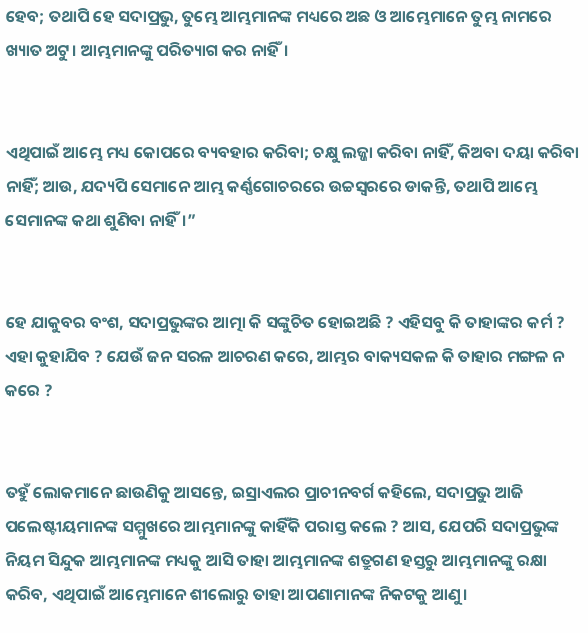ହେବ; ତଥାପି ହେ ସଦାପ୍ରଭୁ, ତୁମ୍ଭେ ଆମ୍ଭମାନଙ୍କ ମଧ୍ୟରେ ଅଛ ଓ ଆମ୍ଭେମାନେ ତୁମ୍ଭ ନାମରେ ଖ୍ୟାତ ଅଟୁ। ଆମ୍ଭମାନଙ୍କୁ ପରିତ୍ୟାଗ କର ନାହିଁ।


ଏଥିପାଇଁ ଆମ୍ଭେ ମଧ୍ୟ କୋପରେ ବ୍ୟବହାର କରିବା; ଚକ୍ଷୁ ଲଜ୍ଜା କରିବା ନାହିଁ, କିଅବା ଦୟା କରିବା ନାହିଁ; ଆଉ, ଯଦ୍ୟପି ସେମାନେ ଆମ୍ଭ କର୍ଣ୍ଣଗୋଚରରେ ଉଚ୍ଚସ୍ୱରରେ ଡାକନ୍ତି, ତଥାପି ଆମ୍ଭେ ସେମାନଙ୍କ କଥା ଶୁଣିବା ନାହିଁ।”


ହେ ଯାକୁବର ବଂଶ, ସଦାପ୍ରଭୁଙ୍କର ଆତ୍ମା କି ସଙ୍କୁଚିତ ହୋଇଅଛି ? ଏହିସବୁ କି ତାହାଙ୍କର କର୍ମ ? ଏହା କୁହାଯିବ ? ଯେଉଁ ଜନ ସରଳ ଆଚରଣ କରେ, ଆମ୍ଭର ବାକ୍ୟସକଳ କି ତାହାର ମଙ୍ଗଳ ନ କରେ ?


ତହୁଁ ଲୋକମାନେ ଛାଉଣିକୁ ଆସନ୍ତେ, ଇସ୍ରାଏଲର ପ୍ରାଚୀନବର୍ଗ କହିଲେ, ସଦାପ୍ରଭୁ ଆଜି ପଲେଷ୍ଟୀୟମାନଙ୍କ ସମ୍ମୁଖରେ ଆମ୍ଭମାନଙ୍କୁ କାହିଁକି ପରାସ୍ତ କଲେ ? ଆସ, ଯେପରି ସଦାପ୍ରଭୁଙ୍କ ନିୟମ ସିନ୍ଦୁକ ଆମ୍ଭମାନଙ୍କ ମଧ୍ୟକୁ ଆସି ତାହା ଆମ୍ଭମାନଙ୍କ ଶତ୍ରୁଗଣ ହସ୍ତରୁ ଆମ୍ଭମାନଙ୍କୁ ରକ୍ଷା କରିବ, ଏଥିପାଇଁ ଆମ୍ଭେମାନେ ଶୀଲୋରୁ ତାହା ଆପଣାମାନଙ୍କ ନିକଟକୁ ଆଣୁ।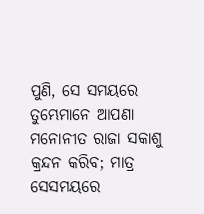ପୁଣି, ସେ ସମୟରେ ତୁମ୍ଭେମାନେ ଆପଣା ମନୋନୀତ ରାଜା ସକାଶୁ କ୍ରନ୍ଦନ କରିବ; ମାତ୍ର ସେସମୟରେ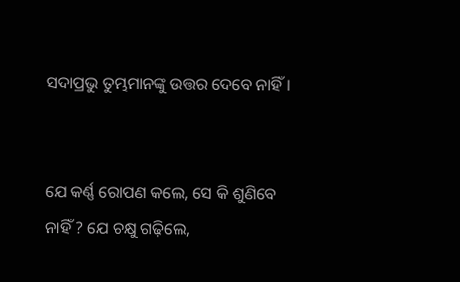ସଦାପ୍ରଭୁ ତୁମ୍ଭମାନଙ୍କୁ ଉତ୍ତର ଦେବେ ନାହିଁ।


ଯେ କର୍ଣ୍ଣ ରୋପଣ କଲେ, ସେ କି ଶୁଣିବେ ନାହିଁ ? ଯେ ଚକ୍ଷୁ ଗଢ଼ିଲେ,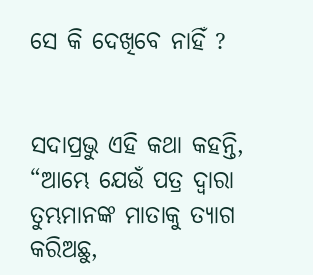ସେ କି ଦେଖିବେ ନାହିଁ ?


ସଦାପ୍ରଭୁ ଏହି କଥା କହନ୍ତି, “ଆମ୍ଭେ ଯେଉଁ ପତ୍ର ଦ୍ୱାରା ତୁମ୍ଭମାନଙ୍କ ମାତାକୁ ତ୍ୟାଗ କରିଅଛୁ,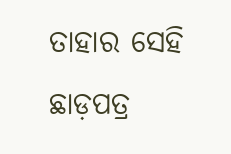ତାହାର ସେହି ଛାଡ଼ପତ୍ର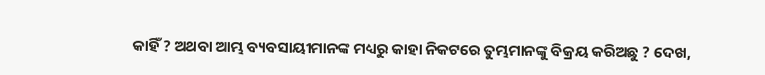କାହିଁ ? ଅଥବା ଆମ୍ଭ ବ୍ୟବସାୟୀମାନଙ୍କ ମଧ୍ୟରୁ କାହା ନିକଟରେ ତୁମ୍ଭମାନଙ୍କୁ ବିକ୍ରୟ କରିଅଛୁ ? ଦେଖ,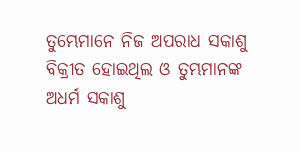ତୁମ୍ଭେମାନେ ନିଜ ଅପରାଧ ସକାଶୁ ବିକ୍ରୀତ ହୋଇଥିଲ ଓ ତୁମ୍ଭମାନଙ୍କ ଅଧର୍ମ ସକାଶୁ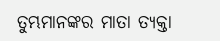ତୁମ୍ଭମାନଙ୍କର ମାତା ତ୍ୟକ୍ତା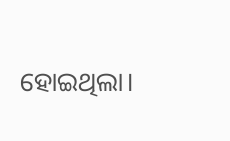ହୋଇଥିଲା।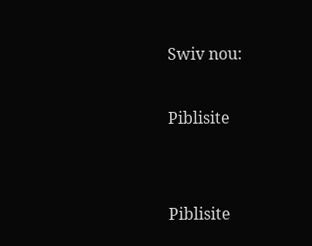Swiv nou:

Piblisite


Piblisite